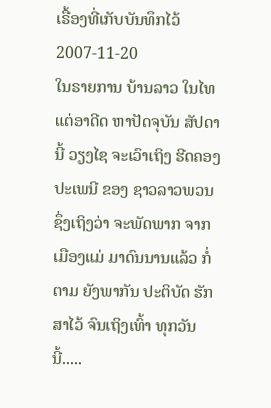ເຣື້ອງທີ່ເກັບບັນທຶກໄວ້
2007-11-20
ໃນຣາຍການ ບ້ານລາວ ໃນໄທ ແຕ່ອາດີດ ຫາປັດຈຸບັນ ສັປດານີ້ ວຽງໄຊ ຈະເວົາເຖິງ ຮີດຄອງປະເພນີ ຂອງ ຊາວລາວພວນ ຊຶ່ງເຖິງວ່າ ຈະພັດພາກ ຈາກເມືອງແມ່ ມາດົນນານແລ້ວ ກໍ່ຕາມ ຍັງພາກັນ ປະຕິບັດ ຮັກສາໄວ້ ຈົນເຖິງເທົ້າ ທຸກວັນນີ້.....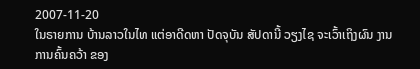2007-11-20
ໃນຣາຍການ ບ້ານລາວໃນໄທ ແຕ່ອາດີດຫາ ປັດຈຸບັນ ສັປດານີ້ ວຽງໄຊ ຈະເວົ້າເຖິງຜົນ ງານການຄົ້ນຄວ້າ ຂອງ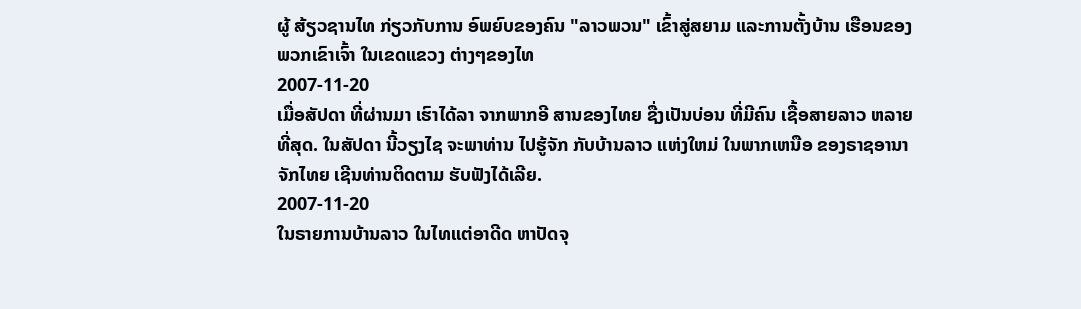ຜູ້ ສ້ຽວຊານໄທ ກ່ຽວກັບການ ອົພຍົບຂອງຄົນ "ລາວພວນ" ເຂົ້າສູ່ສຍາມ ແລະການຕັ້ງບ້ານ ເຮືອນຂອງພວກເຂົາເຈົ້າ ໃນເຂດແຂວງ ຕ່າງໆຂອງໄທ
2007-11-20
ເມື່ອສັປດາ ທີ່ຜ່ານມາ ເຮົາໄດ້ລາ ຈາກພາກອີ ສານຂອງໄທຍ ຊື່ງເປັນບ່ອນ ທີ່ມີຄົນ ເຊື້ອສາຍລາວ ຫລາຍທີ່ສຸດ. ໃນສັປດາ ນີ້ວຽງໄຊ ຈະພາທ່ານ ໄປຮູ້ຈັກ ກັບບ້ານລາວ ແຫ່ງໃຫມ່ ໃນພາກເຫນືອ ຂອງຣາຊອານາຈັກໄທຍ ເຊີນທ່ານຕິດຕາມ ຮັບຟັງໄດ້ເລີຍ.
2007-11-20
ໃນຣາຍການບ້ານລາວ ໃນໄທແຕ່ອາດີດ ຫາປັດຈຸ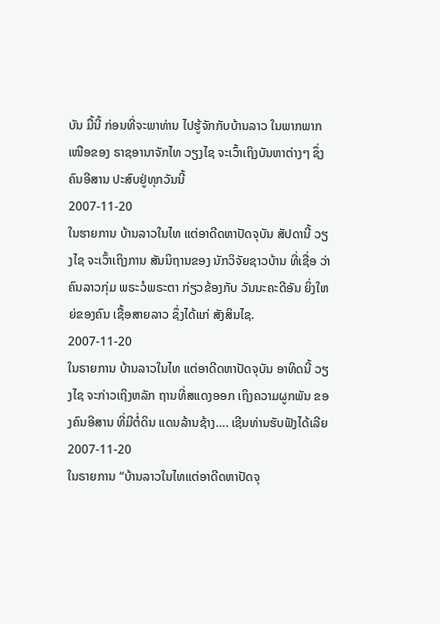ບັນ ມື້ນີ້ ກ່ອນທີ່ຈະພາທ່ານ ໄປຮູ້ຈັກກັບບ້ານລາວ ໃນພາກພາກເໜືອຂອງ ຣາຊອານາຈັກໄທ ວຽງໄຊ ຈະເວົ້າເຖິງບັນຫາຕ່າງໆ ຊຶ່ງຄົນອີສານ ປະສົບຢູ່ທຸກວັນນີ້
2007-11-20
ໃນຮາຍການ ບ້ານລາວໃນໄທ ແຕ່ອາດີດຫາປັດຈຸບັນ ສັປດານີ້ ວຽງໄຊ ຈະເວົ້າເຖິງການ ສັນນິຖານຂອງ ນັກວິຈັຍຊາວບ້ານ ທີ່ເຊື່ອ ວ່າຄົນລາວກຸ່ມ ພຣະວໍພຣະຕາ ກ່ຽວຂ້ອງກັບ ວັນນະຄະດີອັນ ຍິ່ງໃຫຍ່ຂອງຄົນ ເຊື້ອສາຍລາວ ຊຶ່ງໄດ້ແກ່ ສັງສິນໄຊ.
2007-11-20
ໃນຣາຍການ ບ້ານລາວໃນໄທ ແຕ່ອາດີດຫາປັດຈຸບັນ ອາທິດນີ້ ວຽງໄຊ ຈະກ່າວເຖິງຫລັກ ຖານທີ່ສແດງອອກ ເຖິງຄວາມຜູກພັນ ຂອງຄົນອີສານ ທີ່ມີຕໍ່ດິນ ແດນລ້ານຊ້າງ…. ເຊີນທ່ານຮັບຟັງໄດ້ເລີຍ
2007-11-20
ໃນຣາຍການ “ບ້ານລາວໃນໄທແຕ່ອາດີດຫາປັດຈຸ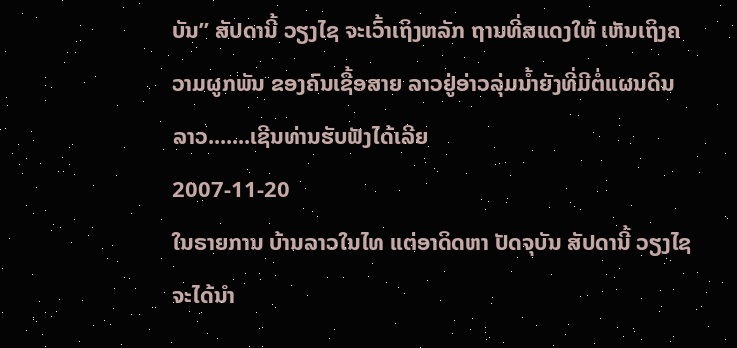ບັນ” ສັປດານີ້ ວຽງໄຊ ຈະເວົ້າເຖິງຫລັກ ຖານທີ່ສແດງໃຫ້ ເຫັນເຖິງຄວາມຜູກພັນ ຂອງຄົນເຊື້ອສາຍ ລາວຢູ່ອ່າວລຸ່ມນ້ຳຍັງທີ່ມີຕໍ່ແຜນດິນລາວ.......ເຊີນທ່ານຮັບຟັງໄດ້ເລີຍ
2007-11-20
ໃນຣາຍການ ບ້ານລາວໃນໄທ ແຕ່ອາດິດຫາ ປັດຈຸບັນ ສັປດານີ້ ວຽງໄຊ ຈະໄດ້ນຳ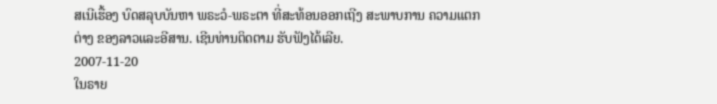ສເນີເຮື້ອງ ບົດສລຸບບັນຫາ ພຣະວໍ-ພຣະຕາ ທີ່ສະທ້ອນອອກເຖີງ ສະພາບການ ຄວາມແຕກຕ່າງ ຂອງລາວແລະອີສານ. ເຊີນທ່ານຕິດຕາມ ຮັບຟັງໄດ້ເລີຍ.
2007-11-20
ໃນຣາຍ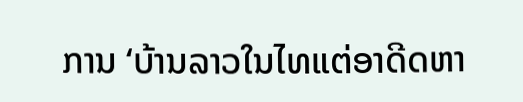ການ ‘ບ້ານລາວໃນໄທແຕ່ອາດີດຫາ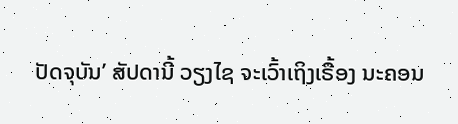ປັດຈຸບັນ’ ສັປດານີ້ ວຽງໄຊ ຈະເວົ້າເຖິງເຣື້ອງ ນະຄອນ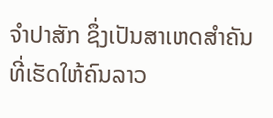ຈຳປາສັກ ຊຶ່ງເປັນສາເຫດສຳຄັນ ທີ່ເຮັດໃຫ້ຄົນລາວ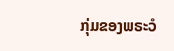ກຸ່ມຂອງພຣະວໍ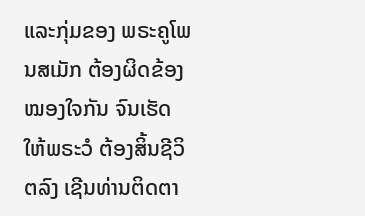ແລະກຸ່ມຂອງ ພຣະຄູໂພນສເມັກ ຕ້ອງຜິດຂ້ອງໝອງໃຈກັນ ຈົນເຮັດໃຫ້ພຣະວໍ ຕ້ອງສິ້ນຊີວິຕລົງ ເຊີນທ່ານຕິດຕາ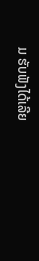ມ ຮັບຟັງໄດ້ເລີຍ